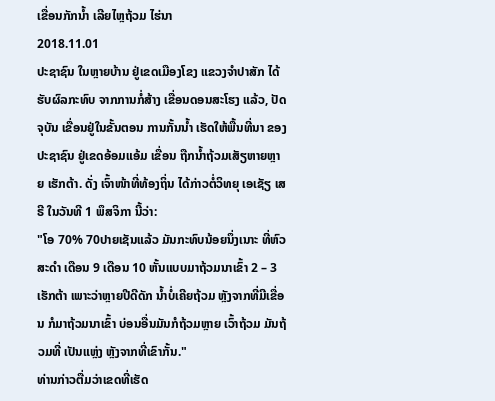ເຂື່ອນກັກນໍ້າ ເລີຍໄຫຼຖ້ວມ ໄຮ່ນາ
2018.11.01
ປະຊາຊົນ ໃນຫຼາຍບ້ານ ຢູ່ເຂດເມືອງໂຂງ ແຂວງຈຳປາສັກ ໄດ້ຮັບຜົລກະທົບ ຈາກການກໍ່ສ້າງ ເຂື່ອນດອນສະໂຮງ ແລ້ວ, ປັດຈຸບັນ ເຂື່ອນຢູ່ໃນຂັ້ນຕອນ ການກັ້ນນໍ້າ ເຮັດໃຫ້ພື້ນທີ່ນາ ຂອງປະຊາຊົນ ຢູ່ເຂດອ້ອມແອ້ມ ເຂື່ອນ ຖືກນໍ້າຖ້ວມເສັຽຫາຍຫຼາຍ ເຮັກຕ້າ. ດັ່ງ ເຈົ້າໜ້າທີ່ທ້ອງຖິ່ນ ໄດ້ກ່າວຕໍ່ວິທຍຸ ເອເຊັຽ ເສຣີ ໃນວັນທີ 1 ພຶສຈິກາ ນີ້ວ່າ:
"ໂອ 70% 70ປາຍເຊັນແລ້ວ ມັນກະທົບນ້ອຍນຶ່ງເນາະ ທີ່ຫົວສະດຳ ເດືອນ 9 ເດືອນ 10 ຫັ້ນແບບມາຖ້ວມນາເຂົ້າ 2 – 3 ເຮັກຕ້າ ເພາະວ່າຫຼາຍປີດີດັກ ນໍ້າບໍ່ເຄີຍຖ້ວມ ຫຼັງຈາກທີ່ມີເຂື່ອນ ກໍມາຖ້ວມນາເຂົ້າ ບ່ອນອື່ນມັນກໍຖ້ວມຫຼາຍ ເວົ້າຖ້ວມ ມັນຖ້ວມທີ່ ເປັນແຫຼ່ງ ຫຼັງຈາກທີ່ເຂົາກັ້ນ."
ທ່ານກ່າວຕື່ມວ່າເຂດທີ່ເຮັດ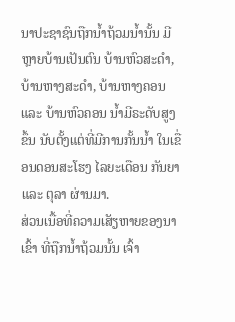ນາປະຊາຊົນຖືກນໍ້າຖ້ວມນໍ້ານັ້ນ ມີຫຼາຍບ້ານເປັນຕົນ ບ້ານຫົວສະດຳ, ບ້ານຫາງສະດຳ, ບ້ານຫາງຄອນ ແລະ ບ້ານຫົວຄອນ ນໍ້າມີຣະດັບສູງຂຶ້ນ ນັບຕັ້ງແຕ່ທີ່ມີການກັ້ນນໍ້າ ໃນເຂື່ອນດອນສະໂຮງ ໄລຍະເດືອນ ກັນຍາ ແລະ ຕຸລາ ຜ່ານມາ.
ສ່ວນເນື້ອທີ່ຄວາມເສັຽຫາຍຂອງນາເຂົ້າ ທີ່ຖືກນໍ້າຖ້ວມນັ້ນ ເຈົ້າ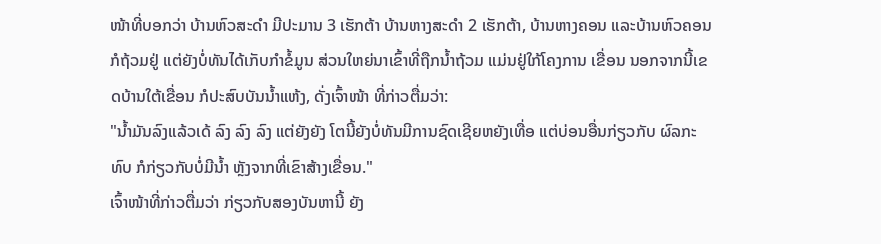ໜ້າທີ່ບອກວ່າ ບ້ານຫົວສະດຳ ມີປະມານ 3 ເຮັກຕ້າ ບ້ານຫາງສະດຳ 2 ເຮັກຕ້າ, ບ້ານຫາງຄອນ ແລະບ້ານຫົວຄອນກໍຖ້ວມຢູ່ ແຕ່ຍັງບໍ່ທັນໄດ້ເກັບກໍາຂໍ້ມູນ ສ່ວນໃຫຍ່ນາເຂົ້າທີ່ຖືກນໍ້າຖ້ວມ ແມ່ນຢູ່ໃກ້ໂຄງການ ເຂື່ອນ ນອກຈາກນີ້ເຂດບ້ານໃຕ້ເຂື່ອນ ກໍປະສົບບັນນໍ້າແຫ້ງ, ດັ່ງເຈົ້າໜ້າ ທີ່ກ່າວຕື່ມວ່າ:
"ນໍ້າມັນລົງແລ້ວເດ້ ລົງ ລົງ ລົງ ແຕ່ຍັງຍັງ ໂຕນີ້ຍັງບໍ່ທັນມີການຊົດເຊີຍຫຍັງເທື່ອ ແຕ່ບ່ອນອື່ນກ່ຽວກັບ ຜົລກະທົບ ກໍກ່ຽວກັບບໍ່ມີນໍ້າ ຫຼັງຈາກທີ່ເຂົາສ້າງເຂື່ອນ."
ເຈົ້າໜ້າທີ່ກ່າວຕື່ມວ່າ ກ່ຽວກັບສອງບັນຫານີ້ ຍັງ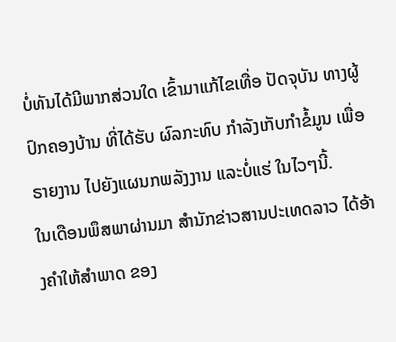ບໍ່ທັນໄດ້ມີພາກສ່ວນໃດ ເຂົ້າມາແກ້ໄຂເທື່ອ ປັດຈຸບັນ ທາງຜູ້ປົກຄອງບ້ານ ທີ່ໄດ້ຮັບ ຜົລກະທົບ ກຳລັງເກັບກໍາຂໍ້ມູນ ເພື່ອຣາຍງານ ໄປຍັງແຜນກພລັງງານ ແລະບໍ່ແຮ່ ໃນໄວໆນີ້.
ໃນເດືອນພຶສພາຜ່ານມາ ສຳນັກຂ່າວສານປະເທດລາວ ໄດ້ອ້າງຄຳໃຫ້ສຳພາດ ຂອງ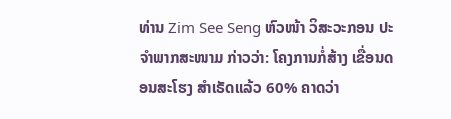ທ່ານ Zim See Seng ຫົວໜ້າ ວິສະວະກອນ ປະຈຳພາກສະໜາມ ກ່າວວ່າ: ໂຄງການກໍ່ສ້າງ ເຂື່ອນດອນສະໂຮງ ສຳເຣັດແລ້ວ 60% ຄາດວ່າ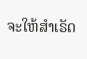ຈະໃຫ້ສຳເຣັດ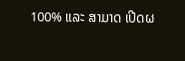100% ແລະ ສາມາດ ເປີດຜ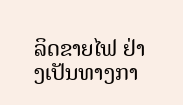ລິດຂາຍໄຟ ຢ່າງເປັນທາງກາ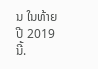ນ ໃນທ້າຍປີ 2019 ນີ້.